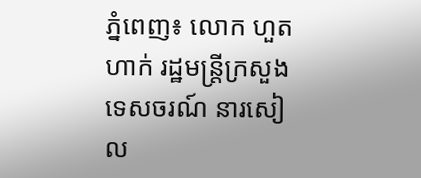ភ្នំពេញ៖ លោក ហួត ហាក់ រដ្ឋមន្ត្រីក្រសួងទេសចរណ៍ នារសៀល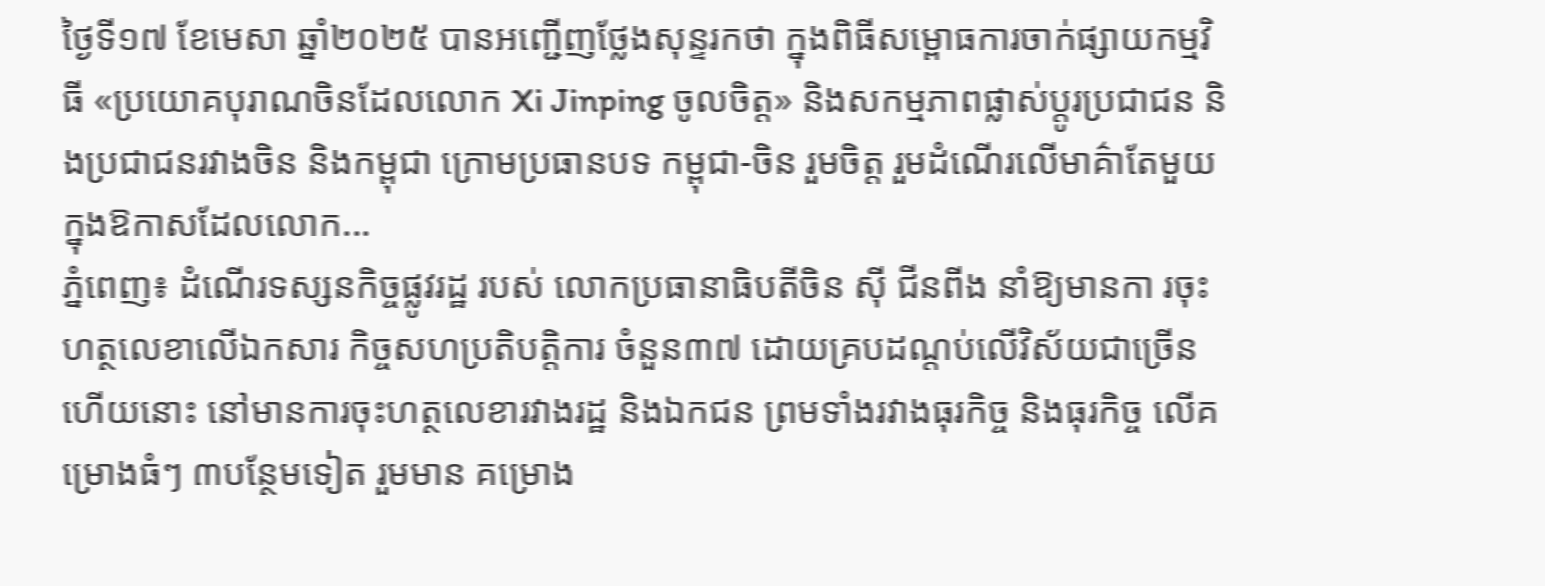ថ្ងៃទី១៧ ខែមេសា ឆ្នាំ២០២៥ បានអញ្ជើញថ្លែងសុន្ទរកថា ក្នុងពិធីសម្ពោធការចាក់ផ្សាយកម្មវិធី «ប្រយោគបុរាណចិនដែលលោក Xi Jinping ចូលចិត្ត» និងសកម្មភាពផ្លាស់ប្តូរប្រជាជន និងប្រជាជនរវាងចិន និងកម្ពុជា ក្រោមប្រធានបទ កម្ពុជា-ចិន រួមចិត្ត រួមដំណើរលើមាគ៌ាតែមួយ ក្នុងឱកាសដែលលោក...
ភ្នំពេញ៖ ដំណេីរទស្សនកិច្ចផ្លូវរដ្ឋ របស់ លោកប្រធានាធិបតីចិន ស៊ី ជីនពីង នាំឱ្យមានកា រចុះហត្ថលេខាលេីឯកសារ កិច្ចសហប្រតិបត្តិការ ចំនួន៣៧ ដោយគ្របដណ្តប់លើវិស័យជាច្រើន ហេីយនោះ នៅមានការចុះហត្ថលេខារវាងរដ្ឋ និងឯកជន ព្រមទាំងរវាងធុរកិច្ច និងធុរកិច្ច លើគម្រោងធំៗ ៣បន្ថែមទៀត រួមមាន គម្រោង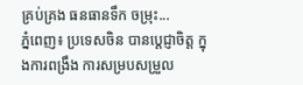គ្រប់គ្រង ធនធានទឹក ចម្រុះ...
ភ្នំពេញ៖ ប្រទេសចិន បានប្តេជ្ញាចិត្ត ក្នុងការពង្រឹង ការសម្របសម្រួល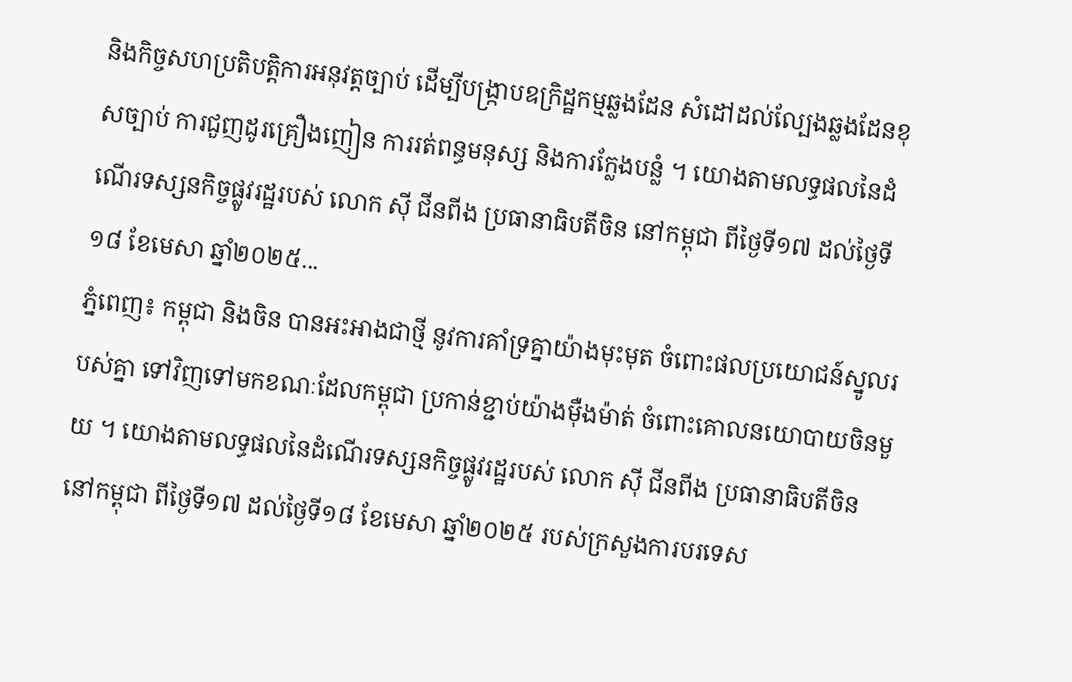និងកិច្ចសហប្រតិបត្តិការអនុវត្តច្បាប់ ដើម្បីបង្ក្រាបឧក្រិដ្ឋកម្មឆ្លងដែន សំដៅដល់ល្បែងឆ្លងដែនខុសច្បាប់ ការជួញដូរគ្រឿងញៀន ការរត់ពន្ធមនុស្ស និងការក្លែងបន្លំ ។ យោងតាមលទ្ធផលនៃដំណើរទស្សនកិច្ចផ្លូវរដ្ឋរបស់ លោក ស៊ី ជីនពីង ប្រធានាធិបតីចិន នៅកម្ពុជា ពីថ្ងៃទី១៧ ដល់ថ្ងៃទី១៨ ខែមេសា ឆ្នាំ២០២៥...
ភ្នំពេញ៖ កម្ពុជា និងចិន បានអះអាងជាថ្មី នូវការគាំទ្រគ្នាយ៉ាងមុះមុត ចំពោះផលប្រយោជន៍ស្នូលរបស់គ្នា ទៅវិញទៅមកខណៈដែលកម្ពុជា ប្រកាន់ខ្ជាប់យ៉ាងម៉ឺងម៉ាត់ ចំពោះគោលនយោបាយចិនមួយ ។ យោងតាមលទ្ធផលនៃដំណើរទស្សនកិច្ចផ្លូវរដ្ឋរបស់ លោក ស៊ី ជីនពីង ប្រធានាធិបតីចិន នៅកម្ពុជា ពីថ្ងៃទី១៧ ដល់ថ្ងៃទី១៨ ខែមេសា ឆ្នាំ២០២៥ របស់ក្រសួងការបរទេស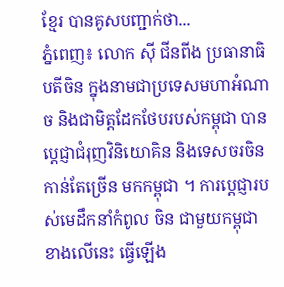ខ្មែរ បានគូសបញ្ជាក់ថា...
ភ្នំពេញ៖ លោក ស៊ី ជីនពីង ប្រធានាធិបតីចិន ក្នុងនាមជាប្រទេសមហាអំណាច និងជាមិត្តដែកថែបរបស់កម្ពុជា បានប្តេជ្ញាជំរុញវិនិយោគិន និងទេសចរចិន កាន់តែច្រើន មកកម្ពុជា ។ ការប្តេជ្ញារបស់មេដឹកនាំកំពូល ចិន ជាមួយកម្ពុជា ខាងលេីនេះ ធ្វេីឡេីង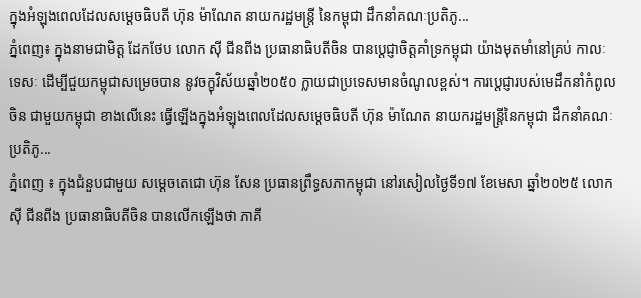ក្នុងអំឡុងពេលដែលសម្តេចធិបតី ហ៊ុន ម៉ាណែត នាយករដ្ឋមន្ត្រី នៃកម្ពុជា ដឹកនាំគណៈប្រតិភូ...
ភ្នំពេញ៖ ក្នុងនាមជាមិត្ត ដែកថែប លោក ស៊ី ជីនពីង ប្រធានាធិបតីចិន បានប្តេជ្ញាចិត្តគាំទ្រកម្ពុជា យ៉ាងមុតមាំនៅគ្រប់ កាលៈទេសៈ ដើម្បីជួយកម្ពុជាសម្រេចបាន នូវចក្ខុវិស័យឆ្នាំ២០៥០ ក្លាយជាប្រទេសមានចំណូលខ្ពស់។ ការប្តេជ្ញារបស់មេដឹកនាំកំពូល ចិន ជាមួយកម្ពុជា ខាងលេីនេះ ធ្វេីឡេីងក្នុងអំឡុងពេលដែលសម្តេចធិបតី ហ៊ុន ម៉ាណែត នាយករដ្ឋមន្ត្រីនៃកម្ពុជា ដឹកនាំគណៈប្រតិភូ...
ភ្នំពេញ ៖ ក្នុងជំនួបជាមួយ សម្តេចតេជោ ហ៊ុន សែន ប្រធានព្រឹទ្ធសភាកម្ពុជា នៅរសៀលថ្ងៃទី១៧ ខែមេសា ឆ្នាំ២០២៥ លោក ស៊ី ជីនពីង ប្រធានាធិបតីចិន បានលើកឡើងថា ភាគី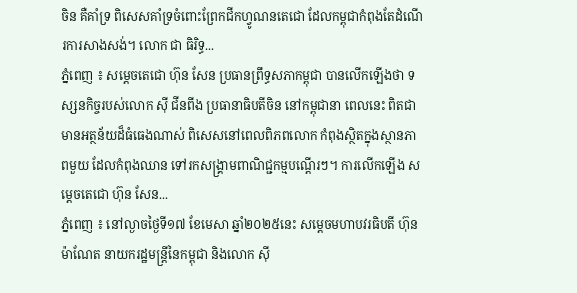ចិន គឺគាំទ្រ ពិសេសគាំទ្រចំពោះព្រែកជីកហ្វូណនតេជោ ដែលកម្ពុជាកំពុងតែដំណើរការសាងសង់។ លោក ជា ធិរិទ្ធ...
ភ្នំពេញ ៖ សម្ដេចតេជោ ហ៊ុន សែន ប្រធានព្រឹទ្ធសភាកម្ពុជា បានលើកឡើងថា ទស្សនកិច្ចរបស់លោក ស៊ី ជីនពីង ប្រធានាធិបតីចិន នៅកម្ពុជានា ពេលនេះ ពិតជាមានអត្ថន័យដ៏ធំធេងណាស់ ពិសេសនៅពេលពិភពលោក កំពុងស្ថិតក្នុងស្ថានភាពមួយ ដែលកំពុងឈាន ទៅរកសង្គ្រាមពាណិជ្ជកម្មបណ្ដើរៗ។ ការលើកឡើង សម្ដេចតេជោ ហ៊ុន សែន...
ភ្នំពេញ ៖ នៅល្ងាចថ្ងៃទី១៧ ខែមេសា ឆ្នាំ២០២៥នេះ សម្ដេចមហាបវរធិបតី ហ៊ុន ម៉ាណែត នាយករដ្ឋមន្ត្រីនៃកម្ពុជា និងលោក ស៊ី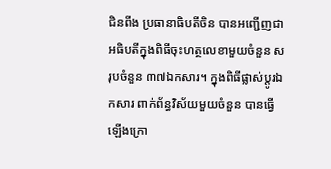ជិនពីង ប្រធានាធិបតីចិន បានអញ្ជើញជាអធិបតីក្នុងពិធីចុះហត្ថលេខាមួយចំនួន សរុបចំនួន ៣៧ឯកសារ។ ក្នុងពិធីផ្លាស់ប្តូរឯកសារ ពាក់ព័ន្ធវិស័យមួយចំនួន បានធ្វើឡើងក្រោ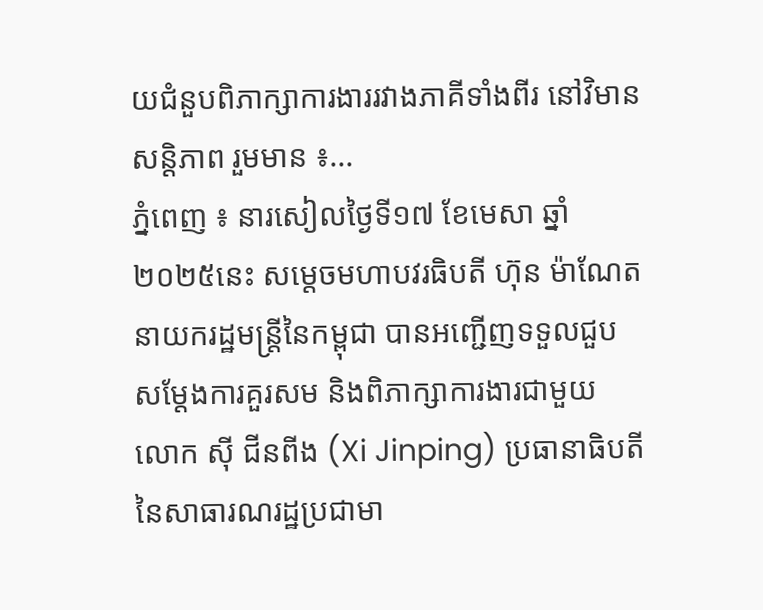យជំនួបពិភាក្សាការងាររវាងភាគីទាំងពីរ នៅវិមានសន្ដិភាព រួមមាន ៖...
ភ្នំពេញ ៖ នារសៀលថ្ងៃទី១៧ ខែមេសា ឆ្នាំ២០២៥នេះ សម្តេចមហាបវរធិបតី ហ៊ុន ម៉ាណែត នាយករដ្ឋមន្ត្រីនៃកម្ពុជា បានអញ្ជើញទទួលជួបសម្តែងការគួរសម និងពិភាក្សាការងារជាមួយ លោក ស៊ី ជីនពីង (Xi Jinping) ប្រធានាធិបតី នៃសាធារណរដ្ឋប្រជាមា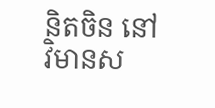និតចិន នៅវិមានស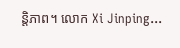ន្តិភាព។ លោក Xi Jinping...